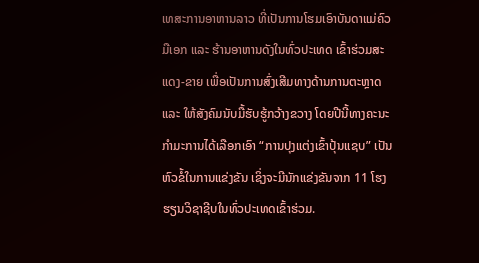ເທສະການອາຫານລາວ ທີ່ເປັນການໂຮມເອົາບັນດາແມ່ຄົວມືເອກ ແລະ ຮ້ານອາຫານດັງໃນທົ່ວປະເທດ ເຂົ້າຮ່ວມສະແດງ-ຂາຍ ເພື່ອເປັນການສົ່ງເສີມທາງດ້ານການຕະຫຼາດ ແລະ ໃຫ້ສັງຄົມນັບມື້ຮັບຮູ້ກວ້າງຂວາງ ໂດຍປີນີ້ທາງຄະນະກຳມະການໄດ້ເລືອກເອົາ “ການປຸງແຕ່ງເຂົ້າປຸ້ນແຊບ” ເປັນຫົວຂໍ້ໃນການແຂ່ງຂັນ ເຊິ່ງຈະມີນັກແຂ່ງຂັນຈາກ 11 ໂຮງຮຽນວິຊາຊີບໃນທົ່ວປະເທດເຂົ້າຮ່ວມ.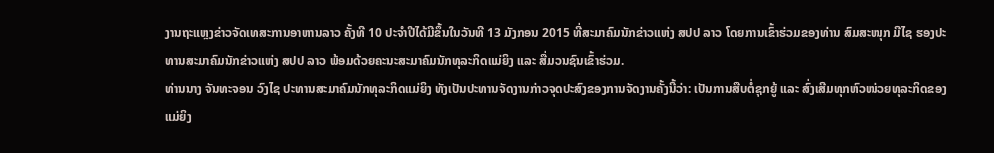ງານຖະແຫຼງຂ່າວຈັດເທສະການອາຫານລາວ ຄັ້ງທີ 10 ປະຈຳປີໄດ້ມີຂຶ້ນໃນວັນທີ 13 ມັງກອນ 2015 ທີ່ສະມາຄົມນັກຂ່າວແຫ່ງ ສປປ ລາວ ໂດຍການເຂົ້າຮ່ວມຂອງທ່ານ ສົມສະໜຸກ ມີໄຊ ຮອງປະທານສະມາຄົມນັກຂ່າວແຫ່ງ ສປປ ລາວ ພ້ອມດ້ວຍຄະນະສະມາຄົມນັກທຸລະກິດແມ່ຍິງ ແລະ ສື່ມວນຊົນເຂົ້າຮ່ວມ.
ທ່ານນາງ ຈັນທະຈອນ ວົງໄຊ ປະທານສະມາຄົມນັກທຸລະກິດແມ່ຍິງ ທັງເປັນປະທານຈັດງານກ່າວຈຸດປະສົງຂອງການຈັດງານຄັ້ງນີ້ວ່າ: ເປັນການສືບຕໍ່ຊຸກຍູ້ ແລະ ສົ່ງເສີມທຸກຫົວໜ່ວຍທຸລະກິດຂອງແມ່ຍິງ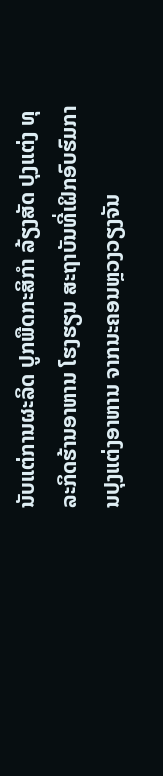ນັບແຕ່ການຜະລິດ ປູກພືດກະສິກຳ ລ້ຽງສັດ ປຸງແຕ່ງ ທຸລະກິດຮ້ານອາຫານ ໂຮງຮຽນ ສະຖາບັນທີ່ເຝິກອົບຮົມການປຸງແຕ່ງອາຫານ ຈາກນະຄອນຫຼວງວຽງຈັນ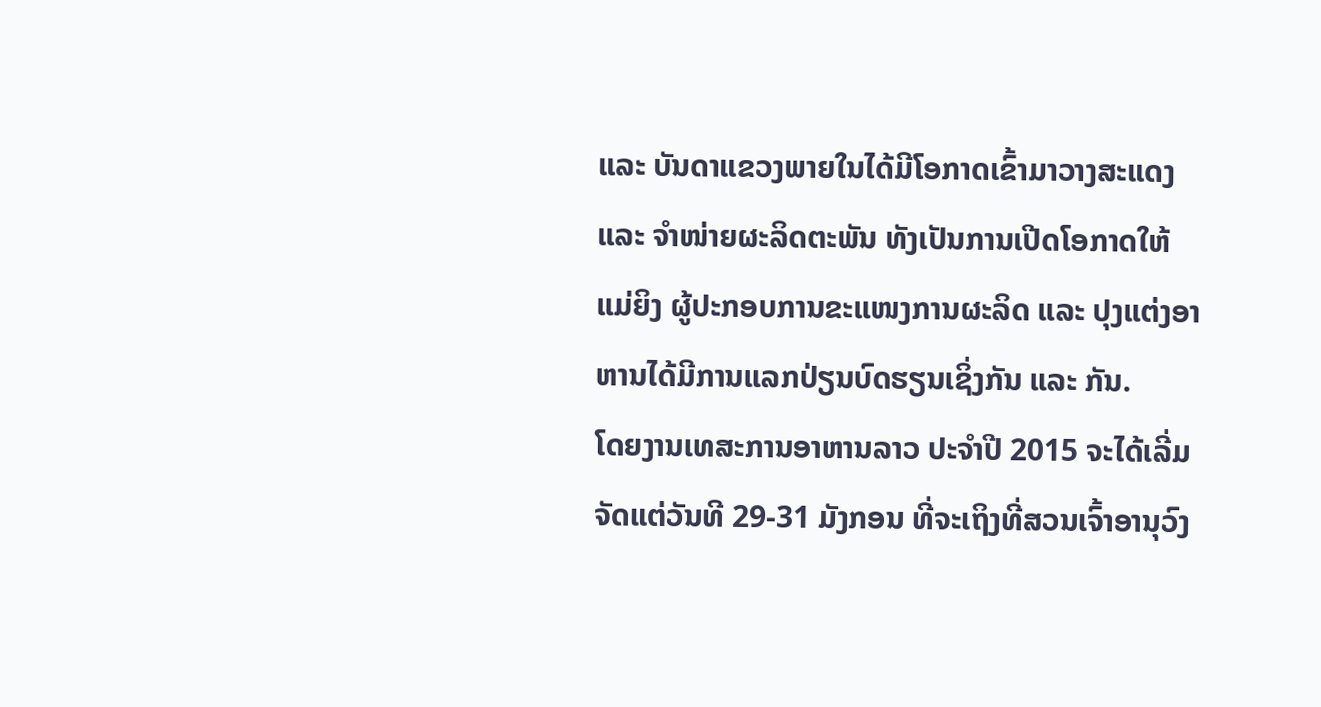ແລະ ບັນດາແຂວງພາຍໃນໄດ້ມີໂອກາດເຂົ້າມາວາງສະແດງ ແລະ ຈຳໜ່າຍຜະລິດຕະພັນ ທັງເປັນການເປີດໂອກາດໃຫ້ແມ່ຍິງ ຜູ້ປະກອບການຂະແໜງການຜະລິດ ແລະ ປຸງແຕ່ງອາຫານໄດ້ມີການແລກປ່ຽນບົດຮຽນເຊິ່ງກັນ ແລະ ກັນ.
ໂດຍງານເທສະການອາຫານລາວ ປະຈຳປີ 2015 ຈະໄດ້ເລີ່ມຈັດແຕ່ວັນທີ 29-31 ມັງກອນ ທີ່ຈະເຖິງທີ່ສວນເຈົ້າອານຸວົງ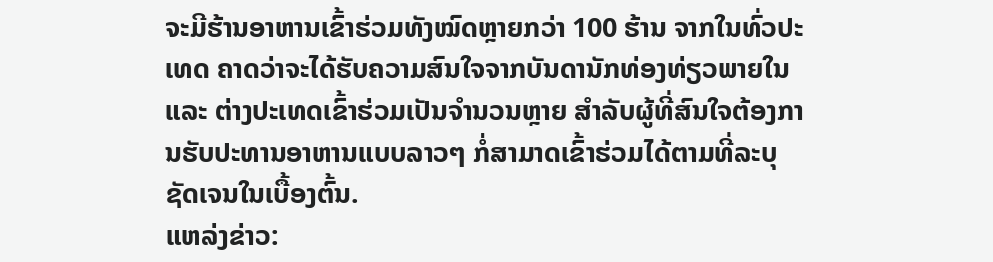ຈະມີຮ້ານອາຫານເຂົ້າຮ່ວມທັງໝົດຫຼາຍກວ່າ 100 ຮ້ານ ຈາກໃນທົ່ວປະເທດ ຄາດວ່າຈະໄດ້ຮັບຄວາມສົນໃຈຈາກບັນດານັກທ່ອງທ່ຽວພາຍໃນ ແລະ ຕ່າງປະເທດເຂົ້າຮ່ວມເປັນຈຳນວນຫຼາຍ ສຳລັບຜູ້ທີ່ສົນໃຈຕ້ອງການຮັບປະທານອາຫານແບບລາວໆ ກໍ່ສາມາດເຂົ້າຮ່ວມໄດ້ຕາມທີ່ລະບຸຊັດເຈນໃນເບື້ອງຕົ້ນ.
ແຫລ່ງຂ່າວ: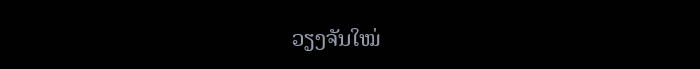ວຽງຈັນໃໝ່